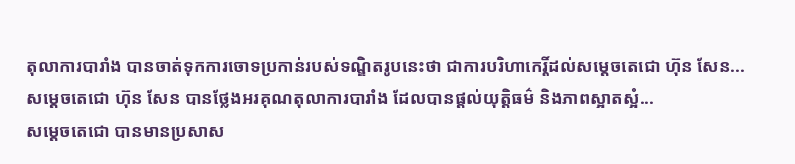តុលាការបារាំង បានចាត់ទុកការចោទប្រកាន់របស់ទណ្ឌិតរូបនេះថា ជាការបរិហាកេរ្តិ៍ដល់សម្តេចតេជោ ហ៊ុន សែន...
សម្ដេចតេជោ ហ៊ុន សែន បានថ្លែងអរគុណតុលាការបារាំង ដែលបានផ្ដល់យុត្តិធម៌ និងភាពស្អាតស្អំ...
សម្តេចតេជោ បានមានប្រសាស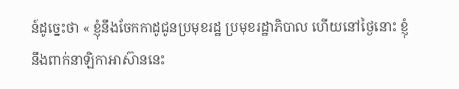ន៍ដូច្នេះថា « ខ្ញុំនឹងចែកកាដូជូនប្រមុខរដ្ឋ ប្រមុខរដ្ឋាភិបាល ហើយនៅថ្ងៃនោះ ខ្ញុំនឹងពាក់នាឡិកាអាស៊ាននេះ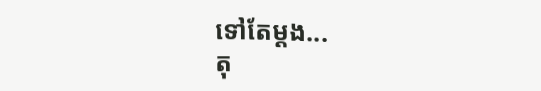ទៅតែម្តង...
តុ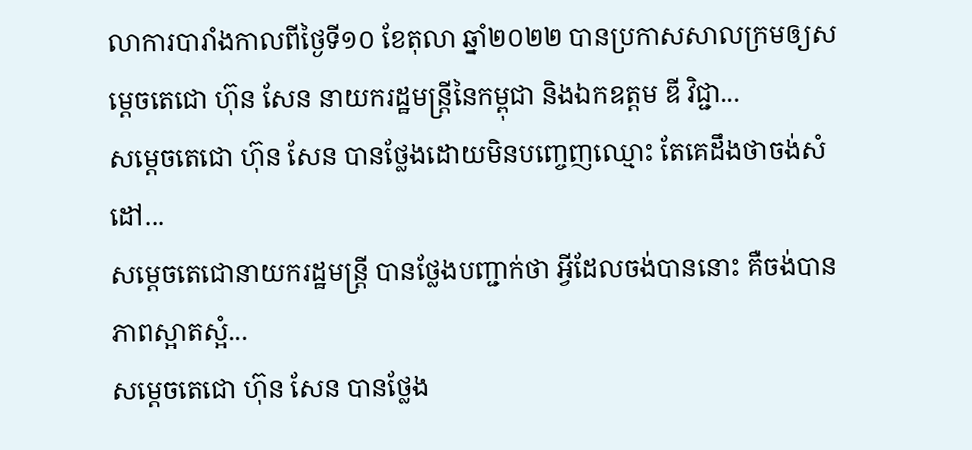លាការបារាំងកាលពីថ្ងៃទី១០ ខែតុលា ឆ្នាំ២០២២ បានប្រកាសសាលក្រមឲ្យសម្តេចតេជោ ហ៊ុន សែន នាយករដ្ឋមន្រ្តីនៃកម្ពុជា និងឯកឧត្តម ឌី វិជ្ជា...
សម្ដេចតេជោ ហ៊ុន សែន បានថ្លែងដោយមិនបញ្ចេញឈ្មោះ តែគេដឹងថាចង់សំដៅ...
សម្ដេចតេជោនាយករដ្ឋមន្ត្រី បានថ្លែងបញ្ជាក់ថា អ្វីដែលចង់បាននោះ គឺចង់បានភាពស្អាតស្អំ...
សម្ដេចតេជោ ហ៊ុន សែន បានថ្លែង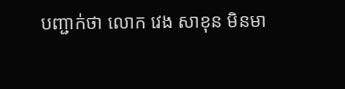បញ្ជាក់ថា លោក វេង សាខុន មិនមា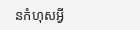នកំហុសអ្វី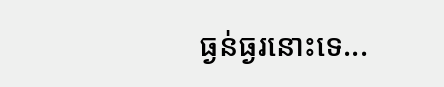ធ្ងន់ធ្ងរនោះទេ...